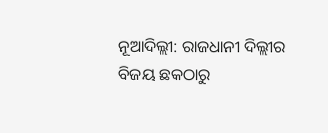ନୂଆଦିଲ୍ଲୀ: ରାଜଧାନୀ ଦିଲ୍ଲୀର ବିଜୟ ଛକଠାରୁ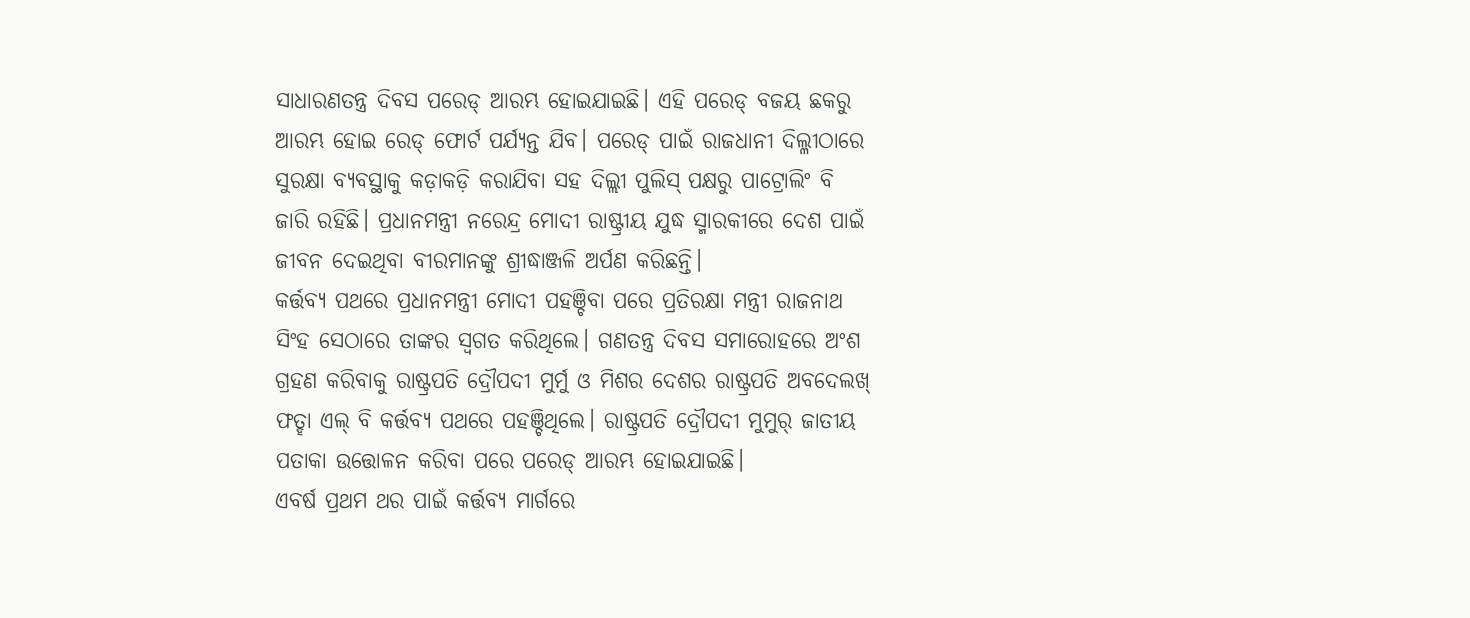ସାଧାରଣତନ୍ତ୍ର ଦିବସ ପରେଡ୍ ଆରମ୍ଭ ହୋଇଯାଇଛି। ଏହି ପରେଡ୍ ବଜୟ ଛକରୁ ଆରମ୍ଭ ହୋଇ ରେଡ୍ ଫୋର୍ଟ ପର୍ଯ୍ୟନ୍ତ ଯିବ। ପରେଡ୍ ପାଇଁ ରାଜଧାନୀ ଦିଲ୍ଳୀଠାରେ ସୁରକ୍ଷା ବ୍ୟବସ୍ଥାକୁ କଡ଼ାକଡ଼ି କରାଯିବା ସହ ଦିଲ୍ଲୀ ପୁଲିସ୍ ପକ୍ଷରୁ ପାଟ୍ରୋଲିଂ ବି ଜାରି ରହିଛି। ପ୍ରଧାନମନ୍ତ୍ରୀ ନରେନ୍ଦ୍ର ମୋଦୀ ରାଷ୍ଟ୍ରୀୟ ଯୁଦ୍ଧ ସ୍ମାରକୀରେ ଦେଶ ପାଇଁ ଜୀବନ ଦେଇଥିବା ବୀରମାନଙ୍କୁ ଶ୍ରୀଦ୍ଧାଞ୍ଜଳି ଅର୍ପଣ କରିଛନ୍ତି।
କର୍ତ୍ତବ୍ୟ ପଥରେ ପ୍ରଧାନମନ୍ତ୍ରୀ ମୋଦୀ ପହଞ୍ଚିବା ପରେ ପ୍ରତିରକ୍ଷା ମନ୍ତ୍ରୀ ରାଜନାଥ ସିଂହ ସେଠାରେ ତାଙ୍କର ସ୍ବଗତ କରିଥିଲେ। ଗଣତନ୍ତ୍ର ଦିବସ ସମାରୋହରେ ଅଂଶ ଗ୍ରହଣ କରିବାକୁ ରାଷ୍ଟ୍ରପତି ଦ୍ରୌପଦୀ ମୁର୍ମୁ ଓ ମିଶର ଦେଶର ରାଷ୍ଟ୍ରପତି ଅବଦେଲଖ୍ ଫତ୍ହା ଏଲ୍ ବି କର୍ତ୍ତବ୍ୟ ପଥରେ ପହଞ୍ଚିଥିଲେ। ରାଷ୍ଟ୍ରପତି ଦ୍ରୌପଦୀ ମୁମୁର୍ ଜାତୀୟ ପତାକା ଉତ୍ତୋଳନ କରିବା ପରେ ପରେଡ୍ ଆରମ୍ଭ ହୋଇଯାଇଛି।
ଏବର୍ଷ ପ୍ରଥମ ଥର ପାଇଁ କର୍ତ୍ତବ୍ୟ ମାର୍ଗରେ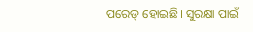ପରେଡ୍ ହୋଇଛି। ସୁରକ୍ଷା ପାଇଁ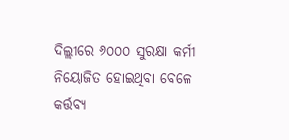ଦିଲ୍ଲୀରେ ୬୦୦୦ ସୁରକ୍ଷା କର୍ମୀ ନିୟୋଜିତ ହୋଇଥିବା ବେଳେ କର୍ତ୍ତବ୍ୟ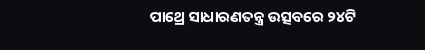ପାଥ୍ରେ ସାଧାରଣତନ୍ତ୍ର ଉତ୍ସବରେ ୨୪ଟି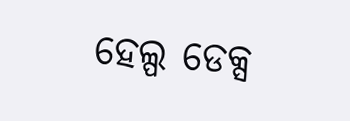ହେଲ୍ପ ଡେକ୍ସ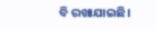ବି ରଖାଯାଇଛି।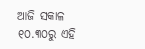ଆଜି ସକାଳ ୧୦.୩୦ରୁ ଏହି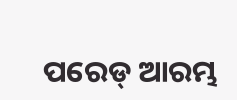ପରେଡ୍ ଆରମ୍ଭ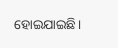ହୋଇଯାଇଛି।